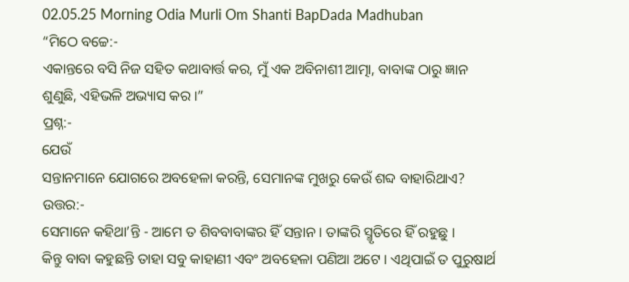02.05.25 Morning Odia Murli Om Shanti BapDada Madhuban
“ମିଠେ ବଚ୍ଚେ:-
ଏକାନ୍ତରେ ବସି ନିଜ ସହିତ କଥାବାର୍ତ୍ତ କର, ମୁଁ ଏକ ଅବିନାଶୀ ଆତ୍ମା, ବାବାଙ୍କ ଠାରୁ ଜ୍ଞାନ
ଶୁଣୁଛି, ଏହିଭଳି ଅଭ୍ୟାସ କର ।”
ପ୍ରଶ୍ନ:-
ଯେଉଁ
ସନ୍ତାନମାନେ ଯୋଗରେ ଅବହେଳା କରନ୍ତି, ସେମାନଙ୍କ ମୁଖରୁ କେଉଁ ଶବ୍ଦ ବାହାରିଥାଏ?
ଉତ୍ତର:-
ସେମାନେ କହିଥା’ନ୍ତି - ଆମେ ତ ଶିବବାବାଙ୍କର ହିଁ ସନ୍ତାନ । ତାଙ୍କରି ସ୍ମୃତିରେ ହିଁ ରହୁଛୁ ।
କିନ୍ତୁ ବାବା କହୁଛନ୍ତି ତାହା ସବୁ କାହାଣୀ ଏବଂ ଅବହେଳା ପଣିଆ ଅଟେ । ଏଥିପାଇଁ ତ ପୁରୁଷାର୍ଥ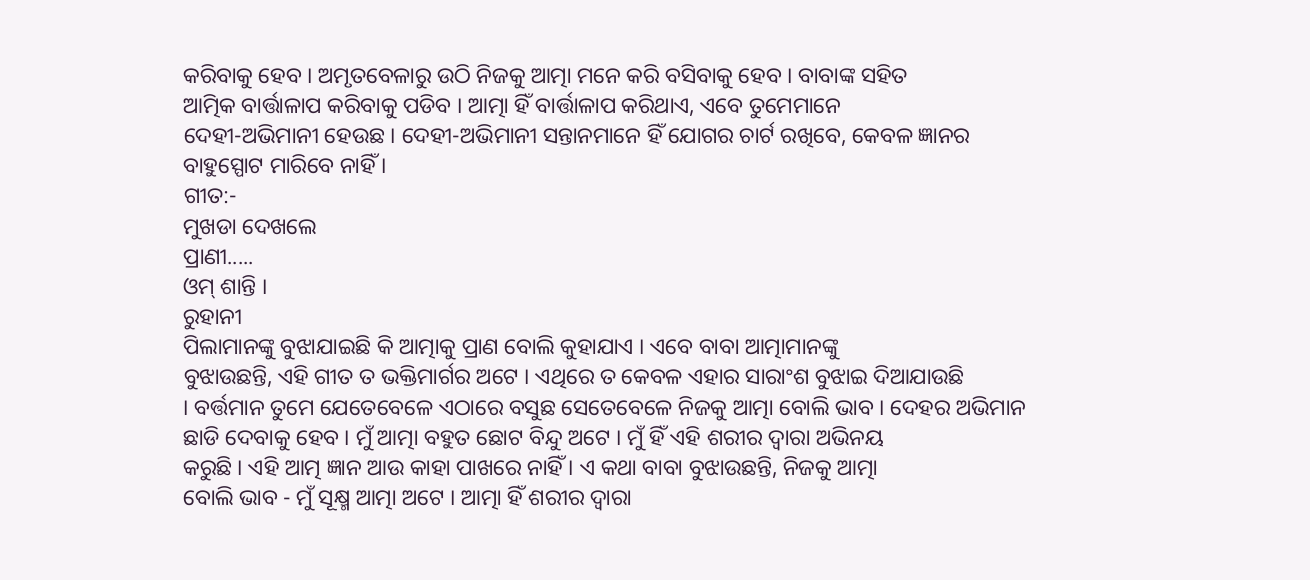କରିବାକୁ ହେବ । ଅମୃତବେଳାରୁ ଉଠି ନିଜକୁ ଆତ୍ମା ମନେ କରି ବସିବାକୁ ହେବ । ବାବାଙ୍କ ସହିତ
ଆତ୍ମିକ ବାର୍ତ୍ତାଳାପ କରିବାକୁ ପଡିବ । ଆତ୍ମା ହିଁ ବାର୍ତ୍ତାଳାପ କରିଥାଏ, ଏବେ ତୁମେମାନେ
ଦେହୀ-ଅଭିମାନୀ ହେଉଛ । ଦେହୀ-ଅଭିମାନୀ ସନ୍ତାନମାନେ ହିଁ ଯୋଗର ଚାର୍ଟ ରଖିବେ, କେବଳ ଜ୍ଞାନର
ବାହୁସ୍ପୋଟ ମାରିବେ ନାହିଁ ।
ଗୀତ:-
ମୁଖଡା ଦେଖଲେ
ପ୍ରାଣୀ.....
ଓମ୍ ଶାନ୍ତି ।
ରୁହାନୀ
ପିଲାମାନଙ୍କୁ ବୁଝାଯାଇଛି କି ଆତ୍ମାକୁ ପ୍ରାଣ ବୋଲି କୁହାଯାଏ । ଏବେ ବାବା ଆତ୍ମାମାନଙ୍କୁ
ବୁଝାଉଛନ୍ତି, ଏହି ଗୀତ ତ ଭକ୍ତିମାର୍ଗର ଅଟେ । ଏଥିରେ ତ କେବଳ ଏହାର ସାରାଂଶ ବୁଝାଇ ଦିଆଯାଉଛି
। ବର୍ତ୍ତମାନ ତୁମେ ଯେତେବେଳେ ଏଠାରେ ବସୁଛ ସେତେବେଳେ ନିଜକୁ ଆତ୍ମା ବୋଲି ଭାବ । ଦେହର ଅଭିମାନ
ଛାଡି ଦେବାକୁ ହେବ । ମୁଁ ଆତ୍ମା ବହୁତ ଛୋଟ ବିନ୍ଦୁ ଅଟେ । ମୁଁ ହିଁ ଏହି ଶରୀର ଦ୍ୱାରା ଅଭିନୟ
କରୁଛି । ଏହି ଆତ୍ମ ଜ୍ଞାନ ଆଉ କାହା ପାଖରେ ନାହିଁ । ଏ କଥା ବାବା ବୁଝାଉଛନ୍ତି, ନିଜକୁ ଆତ୍ମା
ବୋଲି ଭାବ - ମୁଁ ସୂକ୍ଷ୍ମ ଆତ୍ମା ଅଟେ । ଆତ୍ମା ହିଁ ଶରୀର ଦ୍ୱାରା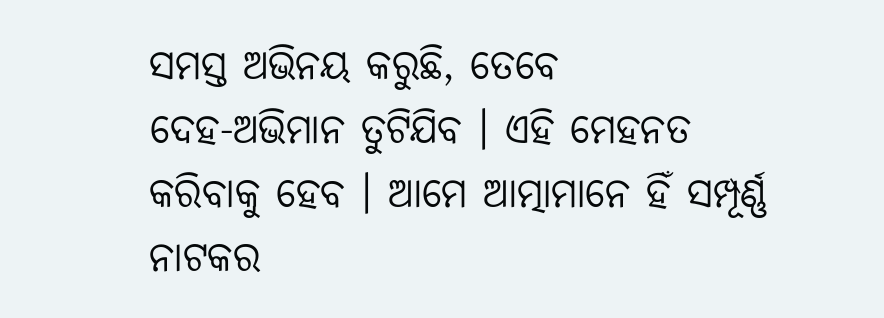ସମସ୍ତ ଅଭିନୟ କରୁଛି, ତେବେ
ଦେହ-ଅଭିମାନ ତୁଟିଯିବ । ଏହି ମେହନତ କରିବାକୁ ହେବ । ଆମେ ଆତ୍ମାମାନେ ହିଁ ସମ୍ପୂର୍ଣ୍ଣ ନାଟକର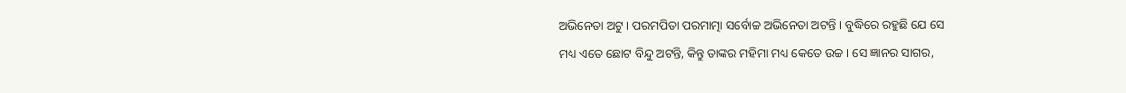ଅଭିନେତା ଅଟୁ । ପରମପିତା ପରମାତ୍ମା ସର୍ବୋଚ୍ଚ ଅଭିନେତା ଅଟନ୍ତି । ବୁଦ୍ଧିରେ ରହୁଛି ଯେ ସେ
ମଧ୍ୟ ଏତେ ଛୋଟ ବିନ୍ଦୁ ଅଟନ୍ତି, କିନ୍ତୁ ତାଙ୍କର ମହିମା ମଧ୍ୟ କେତେ ଉଚ୍ଚ । ସେ ଜ୍ଞାନର ସାଗର,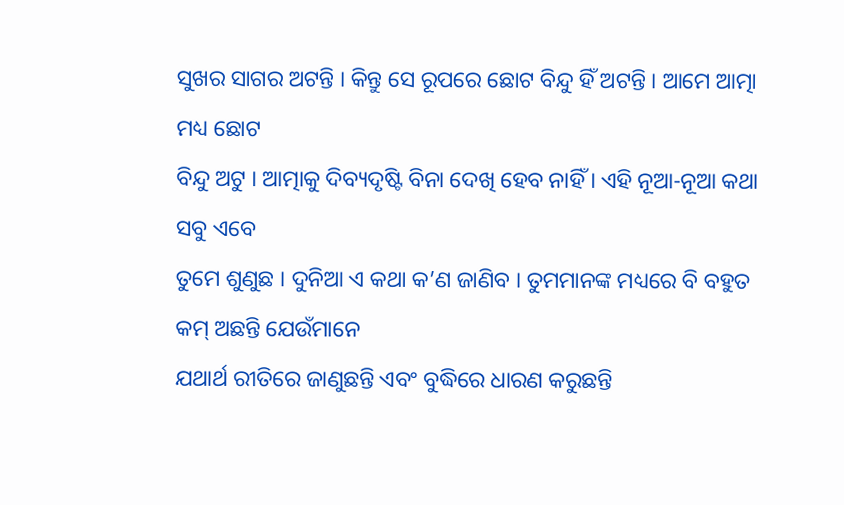ସୁଖର ସାଗର ଅଟନ୍ତି । କିନ୍ତୁ ସେ ରୂପରେ ଛୋଟ ବିନ୍ଦୁ ହିଁ ଅଟନ୍ତି । ଆମେ ଆତ୍ମା ମଧ୍ୟ ଛୋଟ
ବିନ୍ଦୁ ଅଟୁ । ଆତ୍ମାକୁ ଦିବ୍ୟଦୃଷ୍ଟି ବିନା ଦେଖି ହେବ ନାହିଁ । ଏହି ନୂଆ-ନୂଆ କଥା ସବୁ ଏବେ
ତୁମେ ଶୁଣୁଛ । ଦୁନିଆ ଏ କଥା କ’ଣ ଜାଣିବ । ତୁମମାନଙ୍କ ମଧ୍ୟରେ ବି ବହୁତ କମ୍ ଅଛନ୍ତି ଯେଉଁମାନେ
ଯଥାର୍ଥ ରୀତିରେ ଜାଣୁଛନ୍ତି ଏବଂ ବୁଦ୍ଧିରେ ଧାରଣ କରୁଛନ୍ତି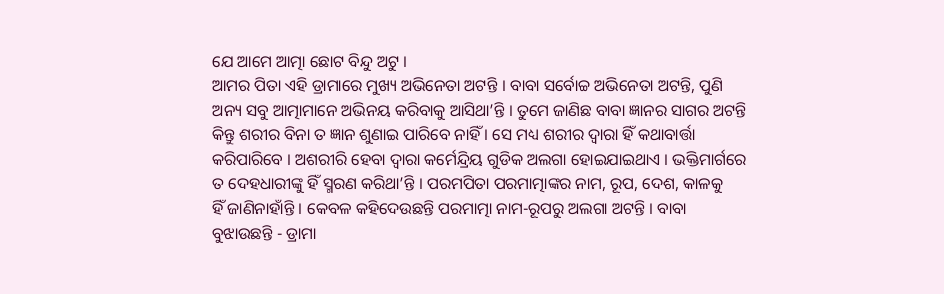ଯେ ଆମେ ଆତ୍ମା ଛୋଟ ବିନ୍ଦୁ ଅଟୁ ।
ଆମର ପିତା ଏହି ଡ୍ରାମାରେ ମୁଖ୍ୟ ଅଭିନେତା ଅଟନ୍ତି । ବାବା ସର୍ବୋଚ୍ଚ ଅଭିନେତା ଅଟନ୍ତି, ପୁଣି
ଅନ୍ୟ ସବୁ ଆତ୍ମାମାନେ ଅଭିନୟ କରିବାକୁ ଆସିଥା’ନ୍ତି । ତୁମେ ଜାଣିଛ ବାବା ଜ୍ଞାନର ସାଗର ଅଟନ୍ତି
କିନ୍ତୁ ଶରୀର ବିନା ତ ଜ୍ଞାନ ଶୁଣାଇ ପାରିବେ ନାହିଁ । ସେ ମଧ୍ୟ ଶରୀର ଦ୍ୱାରା ହିଁ କଥାବାର୍ତ୍ତା
କରିପାରିବେ । ଅଶରୀରି ହେବା ଦ୍ୱାରା କର୍ମେନ୍ଦ୍ରିୟ ଗୁଡିକ ଅଲଗା ହୋଇଯାଇଥାଏ । ଭକ୍ତିମାର୍ଗରେ
ତ ଦେହଧାରୀଙ୍କୁ ହିଁ ସ୍ମରଣ କରିଥା’ନ୍ତି । ପରମପିତା ପରମାତ୍ମାଙ୍କର ନାମ, ରୂପ, ଦେଶ, କାଳକୁ
ହିଁ ଜାଣିନାହାଁନ୍ତି । କେବଳ କହିଦେଉଛନ୍ତି ପରମାତ୍ମା ନାମ-ରୂପରୁ ଅଲଗା ଅଟନ୍ତି । ବାବା
ବୁଝାଉଛନ୍ତି - ଡ୍ରାମା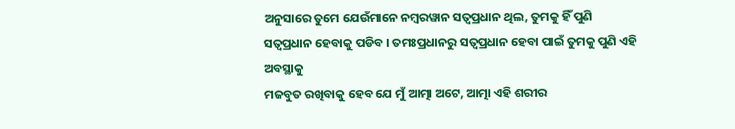ଅନୁସାରେ ତୁମେ ଯେଉଁମାନେ ନମ୍ବରୱାନ ସତ୍ୱପ୍ରଧାନ ଥିଲ, ତୁମକୁ ହିଁ ପୁଣି
ସତ୍ୱପ୍ରଧାନ ହେବାକୁ ପଡିବ । ତମଃପ୍ରଧାନରୁ ସତ୍ୱପ୍ରଧାନ ହେବା ପାଇଁ ତୁମକୁ ପୁଣି ଏହି ଅବସ୍ଥାକୁ
ମଜବୁତ ରଖିବାକୁ ହେବ ଯେ ମୁଁ ଆତ୍ମା ଅଟେ, ଆତ୍ମା ଏହି ଶରୀର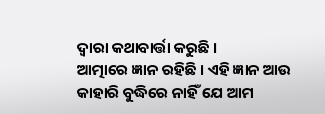ଦ୍ୱାରା କଥାବାର୍ତ୍ତା କରୁଛି ।
ଆତ୍ମାରେ ଜ୍ଞାନ ରହିଛି । ଏହି ଜ୍ଞାନ ଆଉ କାହାରି ବୁଦ୍ଧିରେ ନାହିଁ ଯେ ଆମ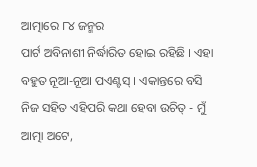ଆତ୍ମାରେ ୮୪ ଜନ୍ମର
ପାର୍ଟ ଅବିନାଶୀ ନିର୍ଦ୍ଧାରିତ ହୋଇ ରହିଛି । ଏହା ବହୁତ ନୂଆ-ନୂଆ ପଏଣ୍ଟସ୍ । ଏକାନ୍ତରେ ବସି
ନିଜ ସହିତ ଏହିପରି କଥା ହେବା ଉଚିତ୍ - ମୁଁ ଆତ୍ମା ଅଟେ,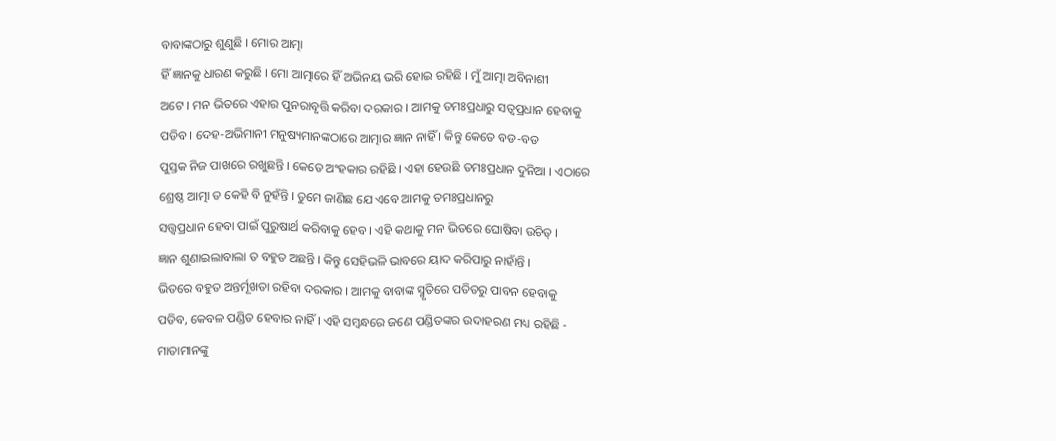ବାବାଙ୍କଠାରୁ ଶୁଣୁଛି । ମୋର ଆତ୍ମା
ହିଁ ଜ୍ଞାନକୁ ଧାରଣ କରୁଛି । ମୋ ଆତ୍ମାରେ ହିଁ ଅଭିନୟ ଭରି ହୋଇ ରହିଛି । ମୁଁ ଆତ୍ମା ଅବିନାଶୀ
ଅଟେ । ମନ ଭିତରେ ଏହାର ପୁନରାବୃତ୍ତି କରିବା ଦରକାର । ଆମକୁ ତମଃପ୍ରଧାରୁ ସତ୍ୱପ୍ରଧାନ ହେବାକୁ
ପଡିବ । ଦେହ-ଅଭିମାନୀ ମନୁଷ୍ୟମାନଙ୍କଠାରେ ଆତ୍ମାର ଜ୍ଞାନ ନାହିଁ । କିନ୍ତୁ କେତେ ବଡ-ବଡ
ପୁସ୍ତକ ନିଜ ପାଖରେ ରଖୁଛନ୍ତି । କେତେ ଅଂହକାର ରହିଛି । ଏହା ହେଉଛି ତମଃପ୍ରଧାନ ଦୁନିଆ । ଏଠାରେ
ଶ୍ରେଷ୍ଠ ଆତ୍ମା ତ କେହି ବି ନୁହଁନ୍ତି । ତୁମେ ଜାଣିଛ ଯେ ଏବେ ଆମକୁ ତମଃପ୍ରଧାନରୁ
ସତ୍ତ୍ୱପ୍ରଧାନ ହେବା ପାଇଁ ପୁରୁଷାର୍ଥ କରିବାକୁ ହେବ । ଏହି କଥାକୁ ମନ ଭିତରେ ଘୋଷିବା ଉଚିତ୍ ।
ଜ୍ଞାନ ଶୁଣାଇଲାବାଲା ତ ବହୁତ ଅଛନ୍ତି । କିନ୍ତୁ ସେହିଭଳି ଭାବରେ ୟାଦ କରିପାରୁ ନାହାଁନ୍ତି ।
ଭିତରେ ବହୁତ ଅନ୍ତର୍ମୂଖତା ରହିବା ଦରକାର । ଆମକୁ ବାବାଙ୍କ ସ୍ମୃତିରେ ପତିତରୁ ପାବନ ହେବାକୁ
ପଡିବ, କେବଳ ପଣ୍ଡିତ ହେବାର ନାହିଁ । ଏହି ସମ୍ବନ୍ଧରେ ଜଣେ ପଣ୍ଡିତଙ୍କର ଉଦାହରଣ ମଧ୍ୟ ରହିଛି -
ମାତାମାନଙ୍କୁ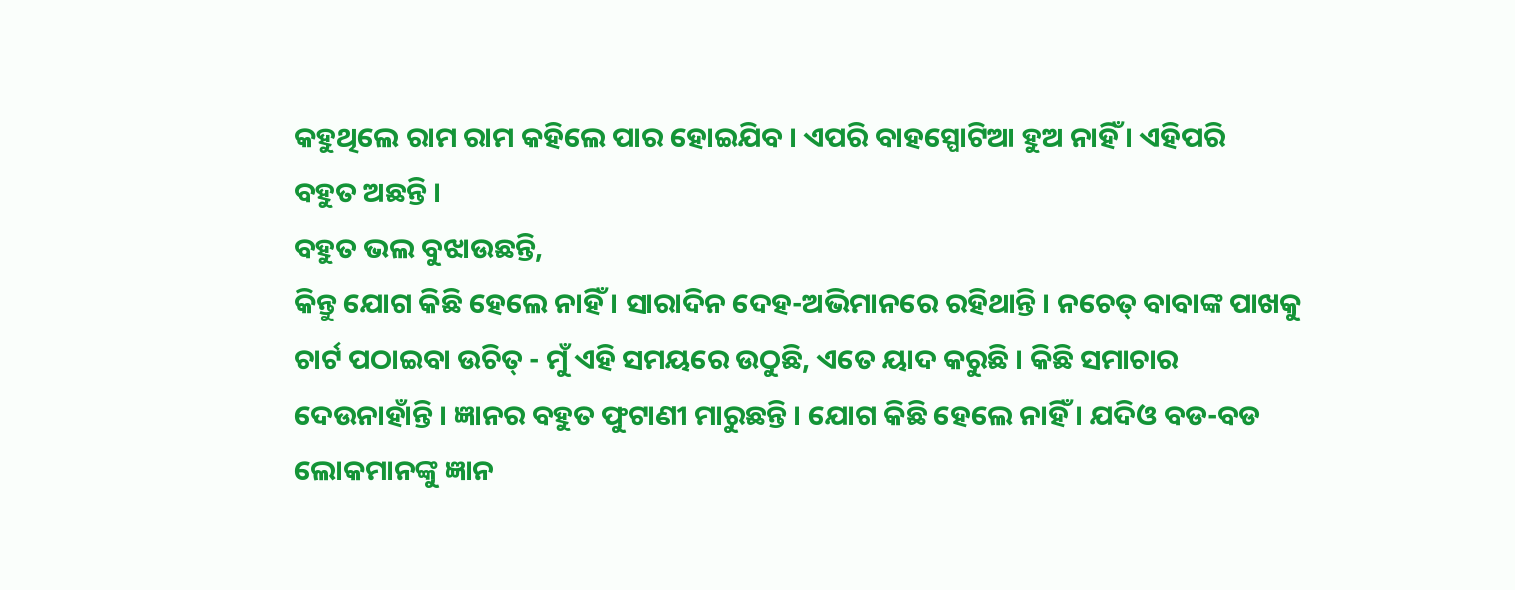କହୁଥିଲେ ରାମ ରାମ କହିଲେ ପାର ହୋଇଯିବ । ଏପରି ବାହସ୍ପୋଟିଆ ହୁଅ ନାହିଁ । ଏହିପରି
ବହୁତ ଅଛନ୍ତି ।
ବହୁତ ଭଲ ବୁଝାଉଛନ୍ତି,
କିନ୍ତୁ ଯୋଗ କିଛି ହେଲେ ନାହିଁ । ସାରାଦିନ ଦେହ-ଅଭିମାନରେ ରହିଥାନ୍ତି । ନଚେତ୍ ବାବାଙ୍କ ପାଖକୁ
ଚାର୍ଟ ପଠାଇବା ଉଚିତ୍ - ମୁଁ ଏହି ସମୟରେ ଉଠୁଛି, ଏତେ ୟାଦ କରୁଛି । କିଛି ସମାଚାର
ଦେଉନାହାଁନ୍ତି । ଜ୍ଞାନର ବହୁତ ଫୁଟାଣୀ ମାରୁଛନ୍ତି । ଯୋଗ କିଛି ହେଲେ ନାହିଁ । ଯଦିଓ ବଡ-ବଡ
ଲୋକମାନଙ୍କୁ ଜ୍ଞାନ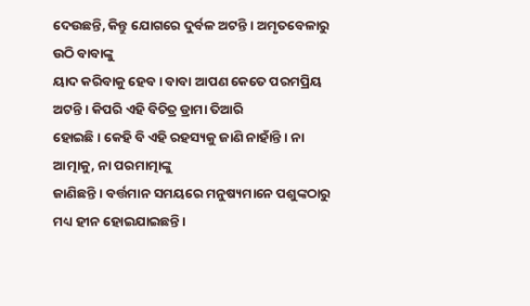ଦେଉଛନ୍ତି, କିନ୍ତୁ ଯୋଗରେ ଦୁର୍ବଳ ଅଟନ୍ତି । ଅମୃତବେଳାରୁ ଉଠି ବାବାଙ୍କୁ
ୟାଦ କରିବାକୁ ହେବ । ବାବା ଆପଣ କେତେ ପରମପ୍ରିୟ ଅଟନ୍ତି । କିପରି ଏହି ବିଚିତ୍ର ଡ୍ରାମା ତିଆରି
ହୋଇଛି । କେହି ବି ଏହି ରହସ୍ୟକୁ ଜାଣି ନାହାଁନ୍ତି । ନା ଆତ୍ମାକୁ, ନା ପରମାତ୍ମାଙ୍କୁ
ଜାଣିଛନ୍ତି । ବର୍ତ୍ତମାନ ସମୟରେ ମନୁଷ୍ୟମାନେ ପଶୁଙ୍କଠାରୁ ମଧ୍ୟ ହୀନ ହୋଇଯାଇଛନ୍ତି ।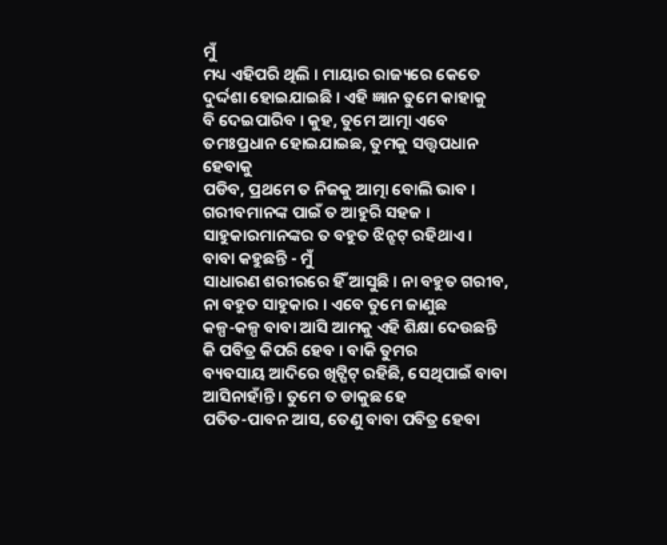ମୁଁ
ମଧ୍ୟ ଏହିପରି ଥିଲି । ମାୟାର ରାଜ୍ୟରେ କେତେ ଦୁର୍ଦ୍ଦଶା ହୋଇଯାଇଛି । ଏହି ଜ୍ଞାନ ତୁମେ କାହାକୁ
ବି ଦେଇପାରିବ । କୁହ, ତୁମେ ଆତ୍ମା ଏବେ ତମଃପ୍ରଧାନ ହୋଇଯାଇଛ, ତୁମକୁ ସତ୍ତ୍ୱପଧାନ ହେବାକୁ
ପଡିବ, ପ୍ରଥମେ ତ ନିଜକୁ ଆତ୍ମା ବୋଲି ଭାବ । ଗରୀବମାନଙ୍କ ପାଇଁ ତ ଆହୁରି ସହଜ ।
ସାହୁକାରମାନଙ୍କର ତ ବହୁତ ଝିନ୍ଝଟ୍ ରହିଥାଏ ।
ବାବା କହୁଛନ୍ତି - ମୁଁ
ସାଧାରଣ ଶରୀରରେ ହିଁ ଆସୁଛି । ନା ବହୁତ ଗରୀବ, ନା ବହୁତ ସାହୁକାର । ଏବେ ତୁମେ ଜାଣୁଛ
କଳ୍ପ-କଳ୍ପ ବାବା ଆସି ଆମକୁ ଏହି ଶିକ୍ଷା ଦେଉଛନ୍ତି କି ପବିତ୍ର କିପରି ହେବ । ବାକି ତୁମର
ବ୍ୟବସାୟ ଆଦିରେ ଖିଟ୍ପିଟ୍ ରହିଛି, ସେଥିପାଇଁ ବାବା ଆସିନାହାଁନ୍ତି । ତୁମେ ତ ଡାକୁଛ ହେ
ପତିତ-ପାବନ ଆସ, ତେଣୁ ବାବା ପବିତ୍ର ହେବା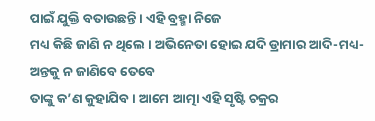ପାଇଁ ଯୁକ୍ତି ବତାଉଛନ୍ତି । ଏହି ବ୍ରହ୍ମା ନିଜେ
ମଧ୍ୟ କିଛି ଜାଣି ନ ଥିଲେ । ଅଭିନେତା ହୋଇ ଯଦି ଡ୍ରାମାର ଆଦି-ମଧ୍ୟ-ଅନ୍ତକୁ ନ ଜାଣିବେ ତେବେ
ତାଙ୍କୁ କ’ଣ କୁହାଯିବ । ଆମେ ଆତ୍ମା ଏହି ସୃଷ୍ଟି ଚକ୍ରର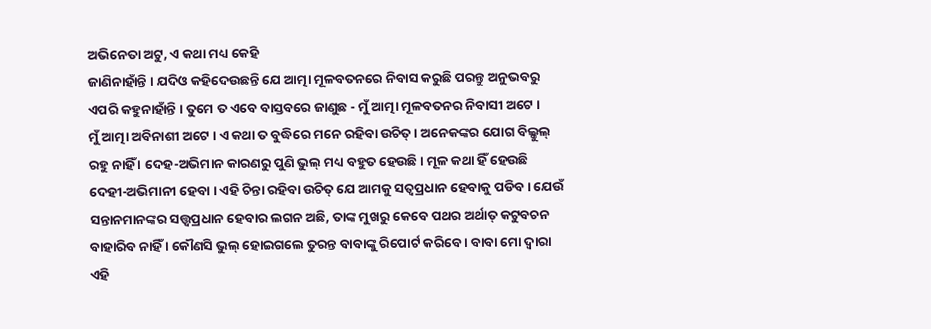ଅଭିନେତା ଅଟୁ, ଏ କଥା ମଧ୍ୟ କେହି
ଜାଣିନାହାଁନ୍ତି । ଯଦିଓ କହିଦେଉଛନ୍ତି ଯେ ଆତ୍ମା ମୂଳବତନରେ ନିବାସ କରୁଛି ପରନ୍ତୁ ଅନୁଭବରୁ
ଏପରି କହୁନାହାଁନ୍ତି । ତୁମେ ତ ଏବେ ବାସ୍ତବରେ ଜାଣୁଛ - ମୁଁ ଆତ୍ମା ମୂଳବତନର ନିବାସୀ ଅଟେ ।
ମୁଁ ଆତ୍ମା ଅବିନାଶୀ ଅଟେ । ଏ କଥା ତ ବୁଦ୍ଧିରେ ମନେ ରହିବା ଉଚିତ୍ । ଅନେକଙ୍କର ଯୋଗ ବିଲ୍କୁଲ୍
ରହୁ ନାହିଁ । ଦେହ-ଅଭିମାନ କାରଣରୁ ପୁଣି ଭୁଲ୍ ମଧ୍ୟ ବହୁତ ହେଉଛି । ମୂଳ କଥା ହିଁ ହେଉଛି
ଦେହୀ-ଅଭିମାନୀ ହେବା । ଏହି ଚିନ୍ତା ରହିବା ଉଚିତ୍ ଯେ ଆମକୁ ସତ୍ୱପ୍ରଧାନ ହେବାକୁ ପଡିବ । ଯେଉଁ
ସନ୍ତାନମାନଙ୍କର ସତ୍ତ୍ୱପ୍ରଧାନ ହେବାର ଲଗନ ଅଛି, ତାଙ୍କ ମୁଖରୁ କେବେ ପଥର ଅର୍ଥାତ୍ କଟୁବଚନ
ବାହାରିବ ନାହିଁ । କୌଣସି ଭୁଲ୍ ହୋଇଗଲେ ତୁରନ୍ତ ବାବାଙ୍କୁ ରିପୋର୍ଟ କରିବେ । ବାବା ମୋ ଦ୍ୱାରା
ଏହି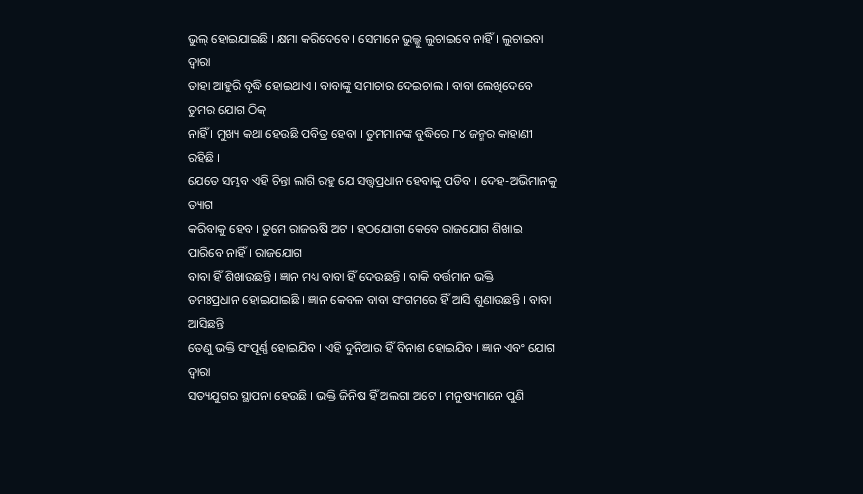ଭୁଲ୍ ହୋଇଯାଇଛି । କ୍ଷମା କରିଦେବେ । ସେମାନେ ଭୁଲ୍କୁ ଲୁଚାଇବେ ନାହିଁ । ଲୁଚାଇବା ଦ୍ୱାରା
ତାହା ଆହୁରି ବୃଦ୍ଧି ହୋଇଥାଏ । ବାବାଙ୍କୁ ସମାଚାର ଦେଇଚାଲ । ବାବା ଲେଖିଦେବେ ତୁମର ଯୋଗ ଠିକ୍
ନାହିଁ । ମୁଖ୍ୟ କଥା ହେଉଛି ପବିତ୍ର ହେବା । ତୁମମାନଙ୍କ ବୁଦ୍ଧିରେ ୮୪ ଜନ୍ମର କାହାଣୀ ରହିଛି ।
ଯେତେ ସମ୍ଭବ ଏହି ଚିନ୍ତା ଲାଗି ରହୁ ଯେ ସତ୍ତ୍ୱପ୍ରଧାନ ହେବାକୁ ପଡିବ । ଦେହ-ଅଭିମାନକୁ ତ୍ୟାଗ
କରିବାକୁ ହେବ । ତୁମେ ରାଜଋଷି ଅଟ । ହଠଯୋଗୀ କେବେ ରାଜଯୋଗ ଶିଖାଇ ପାରିବେ ନାହିଁ । ରାଜଯୋଗ
ବାବା ହିଁ ଶିଖାଉଛନ୍ତି । ଜ୍ଞାନ ମଧ୍ୟ ବାବା ହିଁ ଦେଉଛନ୍ତି । ବାକି ବର୍ତ୍ତମାନ ଭକ୍ତି
ତମଃପ୍ରଧାନ ହୋଇଯାଇଛି । ଜ୍ଞାନ କେବଳ ବାବା ସଂଗମରେ ହିଁ ଆସି ଶୁଣାଉଛନ୍ତି । ବାବା ଆସିଛନ୍ତି
ତେଣୁ ଭକ୍ତି ସଂପୂର୍ଣ୍ଣ ହୋଇଯିବ । ଏହି ଦୁନିଆର ହିଁ ବିନାଶ ହୋଇଯିବ । ଜ୍ଞାନ ଏବଂ ଯୋଗ ଦ୍ୱାରା
ସତ୍ୟଯୁଗର ସ୍ଥାପନା ହେଉଛି । ଭକ୍ତି ଜିନିଷ ହିଁ ଅଲଗା ଅଟେ । ମନୁଷ୍ୟମାନେ ପୁଣି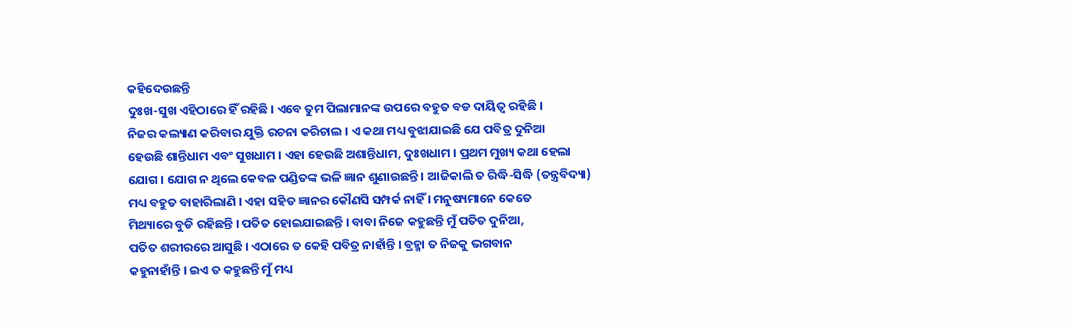କହିଦେଉଛନ୍ତି
ଦୁଃଖ-ସୁଖ ଏହିଠାରେ ହିଁ ରହିଛି । ଏବେ ତୁମ ପିଲାମାନଙ୍କ ଉପରେ ବହୁତ ବଡ ଦାୟିତ୍ୱ ରହିଛି ।
ନିଜର କଲ୍ୟାଣ କରିବାର ଯୁକ୍ତି ରଚନା କରିଚାଲ । ଏ କଥା ମଧ୍ୟ ବୁଝାଯାଇଛି ଯେ ପବିତ୍ର ଦୁନିଆ
ହେଉଛି ଶାନ୍ତିଧାମ ଏବଂ ସୁଖଧାମ । ଏହା ହେଉଛି ଅଶାନ୍ତିଧାମ, ଦୁଃଖଧାମ । ପ୍ରଥମ ମୁଖ୍ୟ କଥା ହେଲା
ଯୋଗ । ଯୋଗ ନ ଥିଲେ କେବଳ ପଣ୍ଡିତଙ୍କ ଭଳି ଜ୍ଞାନ ଶୁଣାଉଛନ୍ତି । ଆଜିକାଲି ତ ରିଦ୍ଧି-ସିଦ୍ଧି (ତନ୍ତ୍ରବିଦ୍ୟା)
ମଧ୍ୟ ବହୁତ ବାହାରିଲାଣି । ଏହା ସହିତ ଜ୍ଞାନର କୌଣସି ସମ୍ପର୍କ ନାହିଁ । ମନୁଷ୍ୟମାନେ କେତେ
ମିଥ୍ୟାରେ ବୁଡି ରହିଛନ୍ତି । ପତିତ ହୋଇଯାଇଛନ୍ତି । ବାବା ନିଜେ କହୁଛନ୍ତି ମୁଁ ପତିତ ଦୁନିଆ,
ପତିତ ଶରୀରରେ ଆସୁଛି । ଏଠାରେ ତ କେହି ପବିତ୍ର ନାହାଁନ୍ତି । ବ୍ରହ୍ମା ତ ନିଜକୁ ଭଗବାନ
କହୁନାହାଁନ୍ତି । ଇଏ ତ କହୁଛନ୍ତି ମୁଁ ମଧ୍ୟ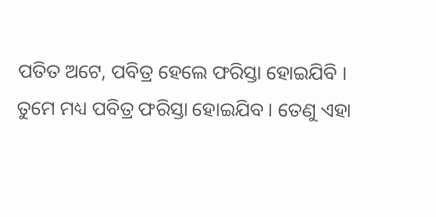ପତିତ ଅଟେ, ପବିତ୍ର ହେଲେ ଫରିସ୍ତା ହୋଇଯିବି ।
ତୁମେ ମଧ୍ୟ ପବିତ୍ର ଫରିସ୍ତା ହୋଇଯିବ । ତେଣୁ ଏହା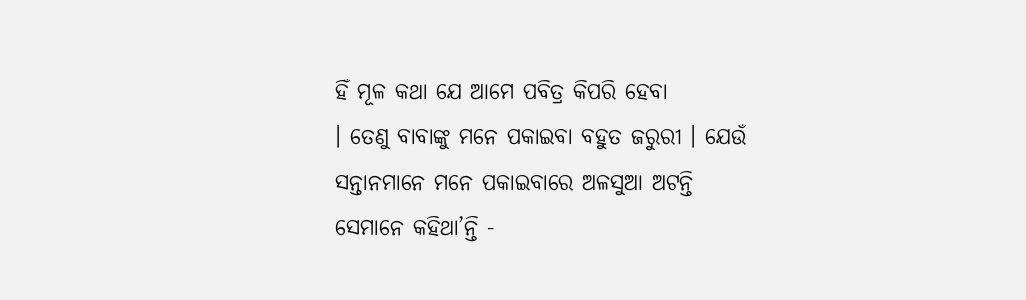ହିଁ ମୂଳ କଥା ଯେ ଆମେ ପବିତ୍ର କିପରି ହେବା
। ତେଣୁ ବାବାଙ୍କୁ ମନେ ପକାଇବା ବହୁତ ଜରୁରୀ । ଯେଉଁ ସନ୍ତାନମାନେ ମନେ ପକାଇବାରେ ଅଳସୁଆ ଅଟନ୍ତି
ସେମାନେ କହିଥା’ନ୍ତି -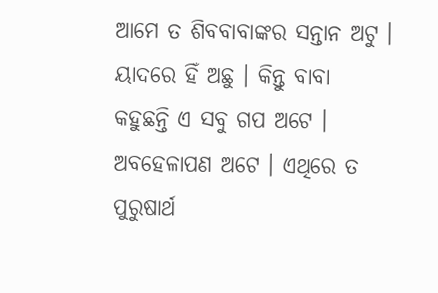ଆମେ ତ ଶିବବାବାଙ୍କର ସନ୍ତାନ ଅଟୁ । ୟାଦରେ ହିଁ ଅଛୁ । କିନ୍ତୁ ବାବା
କହୁଛନ୍ତି ଏ ସବୁ ଗପ ଅଟେ । ଅବହେଳାପଣ ଅଟେ । ଏଥିରେ ତ ପୁରୁଷାର୍ଥ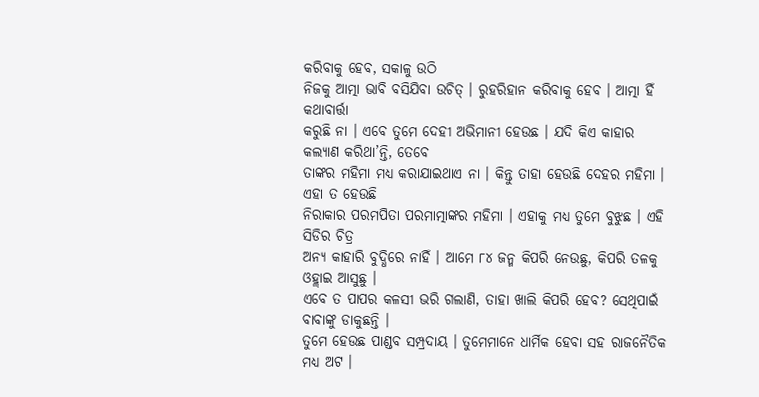କରିବାକୁ ହେବ, ସକାଳୁ ଉଠି
ନିଜକୁ ଆତ୍ମା ଭାବି ବସିଯିବା ଉଚିତ୍ । ରୁହରିହାନ କରିବାକୁ ହେବ । ଆତ୍ମା ହିଁ କଥାବାର୍ତ୍ତା
କରୁଛି ନା । ଏବେ ତୁମେ ଦେହୀ ଅଭିମାନୀ ହେଉଛ । ଯଦି କିଏ କାହାର କଲ୍ୟାଣ କରିଥା’ନ୍ତି, ତେବେ
ତାଙ୍କର ମହିମା ମଧ୍ୟ କରାଯାଇଥାଏ ନା । କିନ୍ତୁ ତାହା ହେଉଛି ଦେହର ମହିମା । ଏହା ତ ହେଉଛି
ନିରାକାର ପରମପିତା ପରମାତ୍ମାଙ୍କର ମହିମା । ଏହାକୁ ମଧ୍ୟ ତୁମେ ବୁଝୁଛ । ଏହି ସିଡିର ଚିତ୍ର
ଅନ୍ୟ କାହାରି ବୁଦ୍ଧିରେ ନାହିଁ । ଆମେ ୮୪ ଜନ୍ମ କିପରି ନେଉଛୁ, କିପରି ତଳକୁ ଓହ୍ଲାଇ ଆସୁଛୁ ।
ଏବେ ତ ପାପର କଳସୀ ଭରି ଗଲାଣି, ତାହା ଖାଲି କିପରି ହେବ? ସେଥିପାଇଁ ବାବାଙ୍କୁ ଡାକୁଛନ୍ତି ।
ତୁମେ ହେଉଛ ପାଣ୍ଡବ ସମ୍ପ୍ରଦାୟ । ତୁମେମାନେ ଧାର୍ମିକ ହେବା ସହ ରାଜନୈତିକ ମଧ୍ୟ ଅଟ ।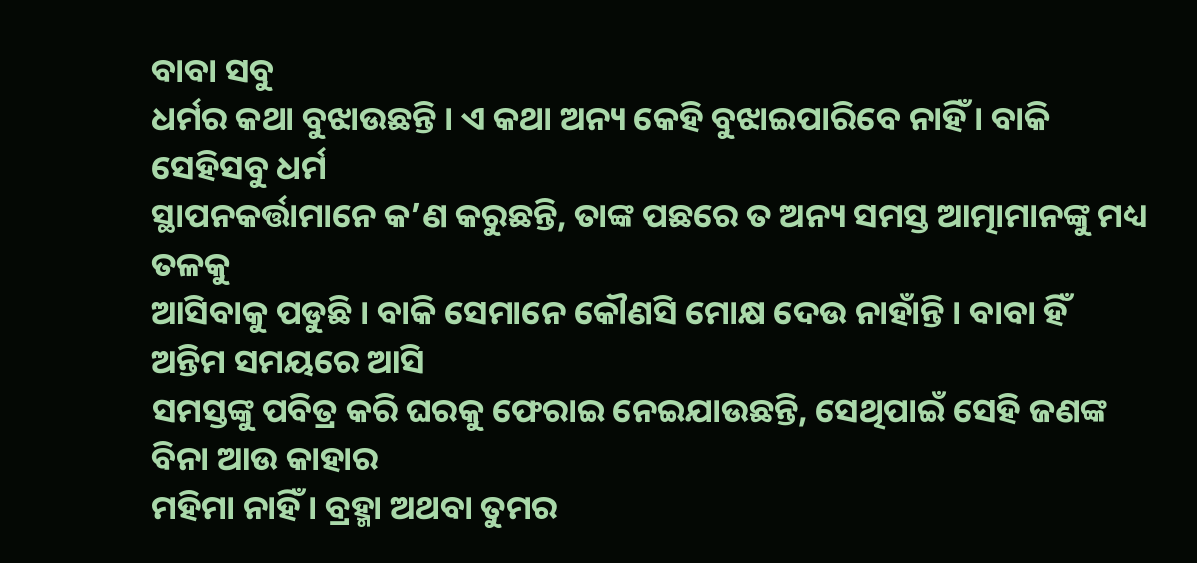ବାବା ସବୁ
ଧର୍ମର କଥା ବୁଝାଉଛନ୍ତି । ଏ କଥା ଅନ୍ୟ କେହି ବୁଝାଇପାରିବେ ନାହିଁ । ବାକି ସେହିସବୁ ଧର୍ମ
ସ୍ଥାପନକର୍ତ୍ତାମାନେ କ’ଣ କରୁଛନ୍ତି, ତାଙ୍କ ପଛରେ ତ ଅନ୍ୟ ସମସ୍ତ ଆତ୍ମାମାନଙ୍କୁ ମଧ୍ୟ ତଳକୁ
ଆସିବାକୁ ପଡୁଛି । ବାକି ସେମାନେ କୌଣସି ମୋକ୍ଷ ଦେଉ ନାହାଁନ୍ତି । ବାବା ହିଁ ଅନ୍ତିମ ସମୟରେ ଆସି
ସମସ୍ତଙ୍କୁ ପବିତ୍ର କରି ଘରକୁ ଫେରାଇ ନେଇଯାଉଛନ୍ତି, ସେଥିପାଇଁ ସେହି ଜଣଙ୍କ ବିନା ଆଉ କାହାର
ମହିମା ନାହିଁ । ବ୍ରହ୍ମା ଅଥବା ତୁମର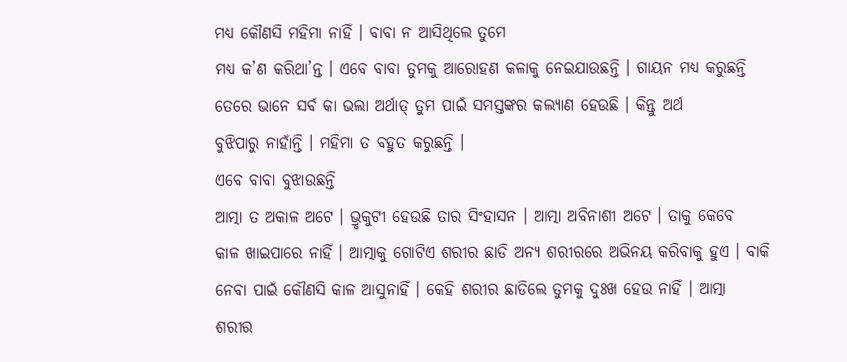ମଧ୍ୟ କୌଣସି ମହିମା ନାହିଁ । ବାବା ନ ଆସିଥିଲେ ତୁମେ
ମଧ୍ୟ କ’ଣ କରିଥା’ନ୍ତ । ଏବେ ବାବା ତୁମକୁ ଆରୋହଣ କଳାକୁ ନେଇଯାଉଛନ୍ତି । ଗାୟନ ମଧ୍ୟ କରୁଛନ୍ତି
ତେରେ ଭାନେ ସର୍ବ କା ଭଲା ଅର୍ଥାତ୍ ତୁମ ପାଇଁ ସମସ୍ତଙ୍କର କଲ୍ୟାଣ ହେଉଛି । କିନ୍ତୁ ଅର୍ଥ
ବୁଝିପାରୁ ନାହାଁନ୍ତି । ମହିମା ତ ବହୁତ କରୁଛନ୍ତି ।
ଏବେ ବାବା ବୁଝାଉଛନ୍ତି
ଆତ୍ମା ତ ଅକାଳ ଅଟେ । ଭ୍ରୃକୁଟୀ ହେଉଛି ତାର ସିଂହାସନ । ଆତ୍ମା ଅବିନାଶୀ ଅଟେ । ତାକୁ କେବେ
କାଳ ଖାଇପାରେ ନାହିଁ । ଆତ୍ମାକୁ ଗୋଟିଏ ଶରୀର ଛାଡି ଅନ୍ୟ ଶରୀରରେ ଅଭିନୟ କରିବାକୁ ହୁଏ । ବାକି
ନେବା ପାଇଁ କୌଣସି କାଳ ଆସୁନାହିଁ । କେହି ଶରୀର ଛାଡିଲେ ତୁମକୁ ଦୁଃଖ ହେଉ ନାହିଁ । ଆତ୍ମା
ଶରୀର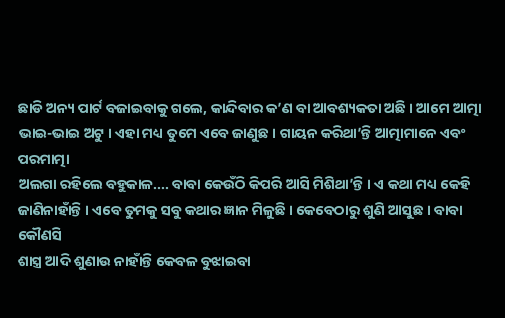ଛାଡି ଅନ୍ୟ ପାର୍ଟ ବଜାଇବାକୁ ଗଲେ, କାନ୍ଦିବାର କ’ଣ ବା ଆବଶ୍ୟକତା ଅଛି । ଆମେ ଆତ୍ମା
ଭାଇ-ଭାଇ ଅଟୁ । ଏହା ମଧ୍ୟ ତୁମେ ଏବେ ଜାଣୁଛ । ଗାୟନ କରିଥା’ନ୍ତି ଆତ୍ମାମାନେ ଏବଂ ପରମାତ୍ମା
ଅଲଗା ରହିଲେ ବହୁକାଳ.... ବାବା କେଉଁଠି କିପରି ଆସି ମିଶିଥା’ନ୍ତି । ଏ କଥା ମଧ୍ୟ କେହି
ଜାଣିନାହାଁନ୍ତି । ଏବେ ତୁମକୁ ସବୁ କଥାର ଜ୍ଞାନ ମିଳୁଛି । କେବେଠାରୁ ଶୁଣି ଆସୁଛ । ବାବା କୌଣସି
ଶାସ୍ତ୍ର ଆଦି ଶୁଣାଉ ନାହାଁନ୍ତି କେବଳ ବୁଝାଇବା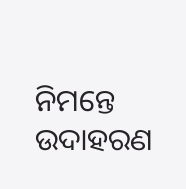ନିମନ୍ତେ ଉଦାହରଣ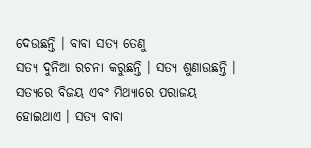ଦେଉଛନ୍ତି । ବାବା ସତ୍ୟ ତେଣୁ
ସତ୍ୟ ଦୁନିଆ ରଚନା କରୁଛନ୍ତି । ସତ୍ୟ ଶୁଣାଉଛନ୍ତି । ସତ୍ୟରେ ବିଜୟ ଏବଂ ମିଥ୍ୟାରେ ପରାଜୟ
ହୋଇଥାଏ । ସତ୍ୟ ବାବା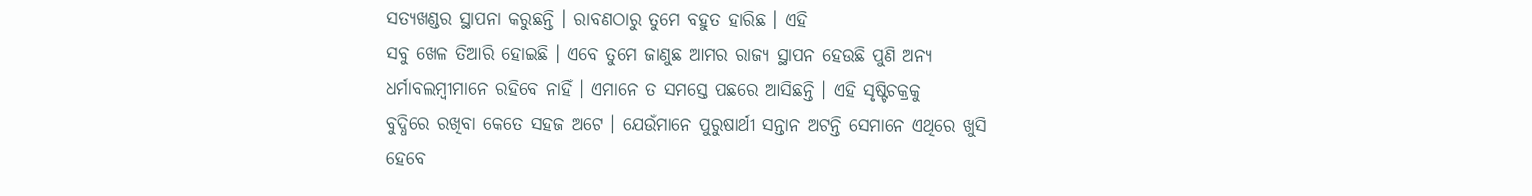ସତ୍ୟଖଣ୍ଡର ସ୍ଥାପନା କରୁଛନ୍ତି । ରାବଣଠାରୁ ତୁମେ ବହୁତ ହାରିଛ । ଏହି
ସବୁ ଖେଳ ତିଆରି ହୋଇଛି । ଏବେ ତୁମେ ଜାଣୁଛ ଆମର ରାଜ୍ୟ ସ୍ଥାପନ ହେଉଛି ପୁଣି ଅନ୍ୟ
ଧର୍ମାବଲମ୍ବୀମାନେ ରହିବେ ନାହିଁ । ଏମାନେ ତ ସମସ୍ତେ ପଛରେ ଆସିଛନ୍ତି । ଏହି ସୃଷ୍ଟିଚକ୍ରକୁ
ବୁଦ୍ଧିରେ ରଖିବା କେତେ ସହଜ ଅଟେ । ଯେଉଁମାନେ ପୁରୁଷାର୍ଥୀ ସନ୍ତାନ ଅଟନ୍ତି ସେମାନେ ଏଥିରେ ଖୁସି
ହେବେ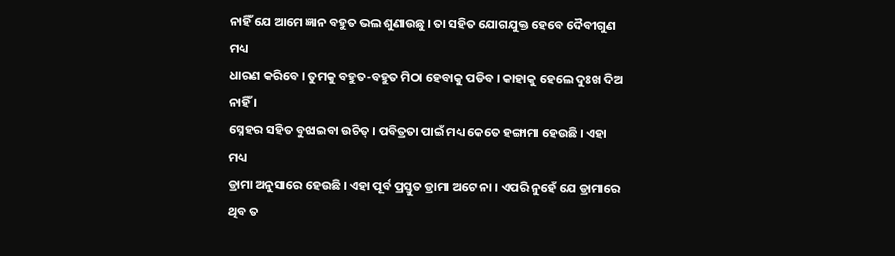ନାହିଁ ଯେ ଆମେ ଜ୍ଞାନ ବହୁତ ଭଲ ଶୁଣାଉଛୁ । ତା ସହିତ ଯୋଗଯୁକ୍ତ ହେବେ ଦୈବୀଗୁଣ ମଧ୍ୟ
ଧାରଣ କରିବେ । ତୁମକୁ ବହୁତ-ବହୁତ ମିଠା ହେବାକୁ ପଡିବ । କାହାକୁ ହେଲେ ଦୁଃଖ ଦିଅ ନାହିଁ ।
ସ୍ନେହର ସହିତ ବୁଝାଇବା ଉଚିତ୍ । ପବିତ୍ରତା ପାଇଁ ମଧ୍ୟ କେତେ ହଙ୍ଗାମା ହେଉଛି । ଏହା ମଧ୍ୟ
ଡ୍ରାମା ଅନୁସାରେ ହେଉଛି । ଏହା ପୂର୍ବ ପ୍ରସ୍ତୁତ ଡ୍ରାମା ଅଟେ ନା । ଏପରି ନୁହେଁ ଯେ ଡ୍ରାମାରେ
ଥିବ ତ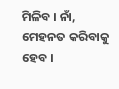ମିଳିବ । ନାଁ, ମେହନତ କରିବାକୁ ହେବ ।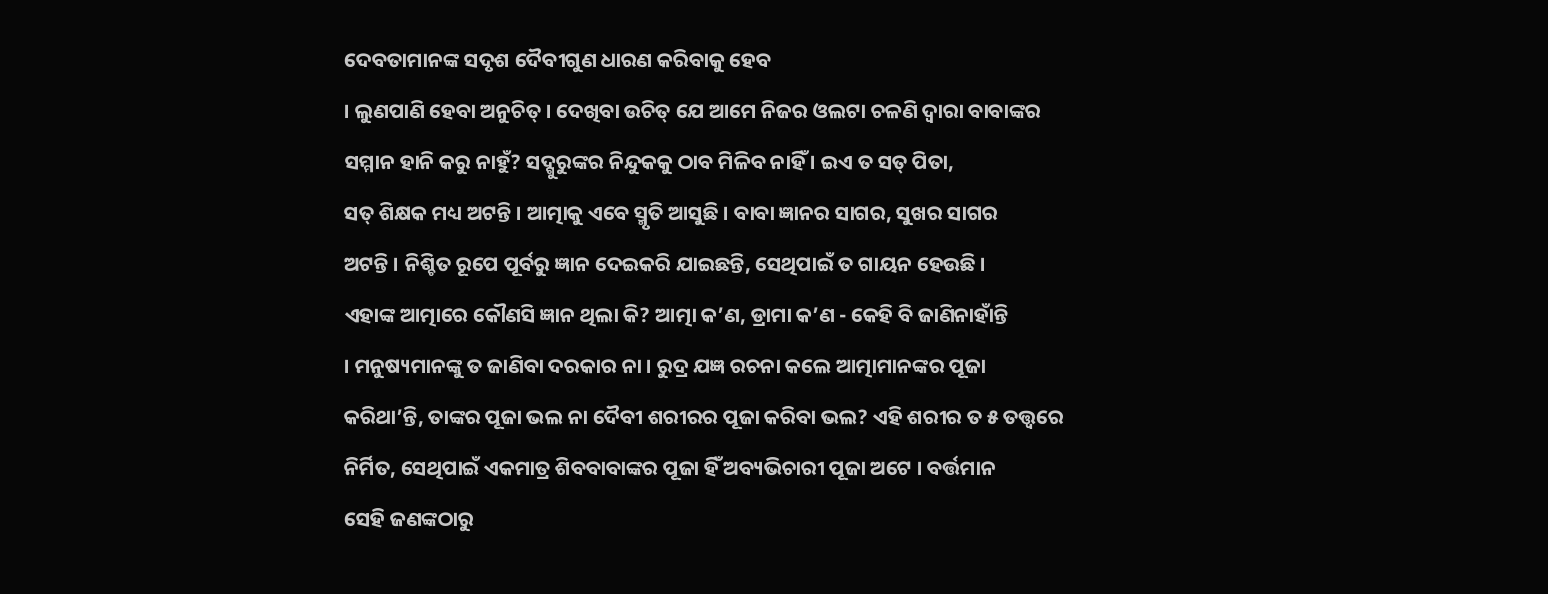ଦେବତାମାନଙ୍କ ସଦୃଶ ଦୈବୀଗୁଣ ଧାରଣ କରିବାକୁ ହେବ
। ଲୁଣପାଣି ହେବା ଅନୁଚିତ୍ । ଦେଖିବା ଉଚିତ୍ ଯେ ଆମେ ନିଜର ଓଲଟା ଚଳଣି ଦ୍ୱାରା ବାବାଙ୍କର
ସମ୍ମାନ ହାନି କରୁ ନାହୁଁ? ସଦ୍ଗୁରୁଙ୍କର ନିନ୍ଦୁକକୁ ଠାବ ମିଳିବ ନାହିଁ । ଇଏ ତ ସତ୍ ପିତା,
ସତ୍ ଶିକ୍ଷକ ମଧ୍ୟ ଅଟନ୍ତି । ଆତ୍ମାକୁ ଏବେ ସ୍ମୃତି ଆସୁଛି । ବାବା ଜ୍ଞାନର ସାଗର, ସୁଖର ସାଗର
ଅଟନ୍ତି । ନିଶ୍ଚିତ ରୂପେ ପୂର୍ବରୁ ଜ୍ଞାନ ଦେଇକରି ଯାଇଛନ୍ତି, ସେଥିପାଇଁ ତ ଗାୟନ ହେଉଛି ।
ଏହାଙ୍କ ଆତ୍ମାରେ କୌଣସି ଜ୍ଞାନ ଥିଲା କି? ଆତ୍ମା କ’ଣ, ଡ୍ରାମା କ’ଣ - କେହି ବି ଜାଣିନାହାଁନ୍ତି
। ମନୁଷ୍ୟମାନଙ୍କୁ ତ ଜାଣିବା ଦରକାର ନା । ରୁଦ୍ର ଯଜ୍ଞ ରଚନା କଲେ ଆତ୍ମାମାନଙ୍କର ପୂଜା
କରିଥା’ନ୍ତି, ତାଙ୍କର ପୂଜା ଭଲ ନା ଦୈବୀ ଶରୀରର ପୂଜା କରିବା ଭଲ? ଏହି ଶରୀର ତ ୫ ତତ୍ତ୍ୱରେ
ନିର୍ମିତ, ସେଥିପାଇଁ ଏକମାତ୍ର ଶିବବାବାଙ୍କର ପୂଜା ହିଁ ଅବ୍ୟଭିଚାରୀ ପୂଜା ଅଟେ । ବର୍ତ୍ତମାନ
ସେହି ଜଣଙ୍କଠାରୁ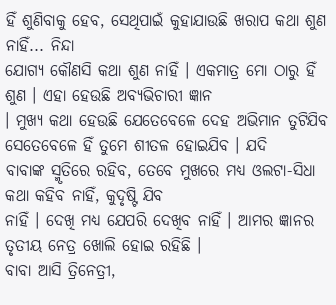ହିଁ ଶୁଣିବାକୁ ହେବ, ସେଥିପାଇଁ କୁହାଯାଉଛି ଖରାପ କଥା ଶୁଣ ନାହିଁ... ନିନ୍ଦା
ଯୋଗ୍ୟ କୌଣସି କଥା ଶୁଣ ନାହିଁ । ଏକମାତ୍ର ମୋ ଠାରୁ ହିଁ ଶୁଣ । ଏହା ହେଉଛି ଅବ୍ୟଭିଚାରୀ ଜ୍ଞାନ
। ମୁଖ୍ୟ କଥା ହେଉଛି ଯେତେବେଳେ ଦେହ ଅଭିମାନ ତୁଟିଯିବ ସେତେବେଳେ ହିଁ ତୁମେ ଶୀତଳ ହୋଇଯିବ । ଯଦି
ବାବାଙ୍କ ସ୍ମୃତିରେ ରହିବ, ତେବେ ମୁଖରେ ମଧ୍ୟ ଓଲଟା-ସିଧା କଥା କହିବ ନାହିଁ, କୁଦୃଷ୍ଟି ଯିବ
ନାହିଁ । ଦେଖି ମଧ୍ୟ ଯେପରି ଦେଖିବ ନାହିଁ । ଆମର ଜ୍ଞାନର ତୃତୀୟ ନେତ୍ର ଖୋଲି ହୋଇ ରହିଛି ।
ବାବା ଆସି ତ୍ରିନେତ୍ରୀ,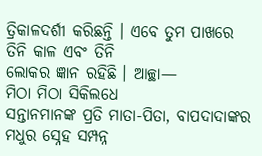ତ୍ରିକାଳଦର୍ଶୀ କରିଛନ୍ତି । ଏବେ ତୁମ ପାଖରେ ତିନି କାଳ ଏବଂ ତିନି
ଲୋକର ଜ୍ଞାନ ରହିଛି । ଆଚ୍ଛା—
ମିଠା ମିଠା ସିକିଲଧେ
ସନ୍ତାନମାନଙ୍କ ପ୍ରତି ମାତା-ପିତା, ବାପଦାଦାଙ୍କର ମଧୁର ସ୍ନେହ ସମ୍ପନ୍ନ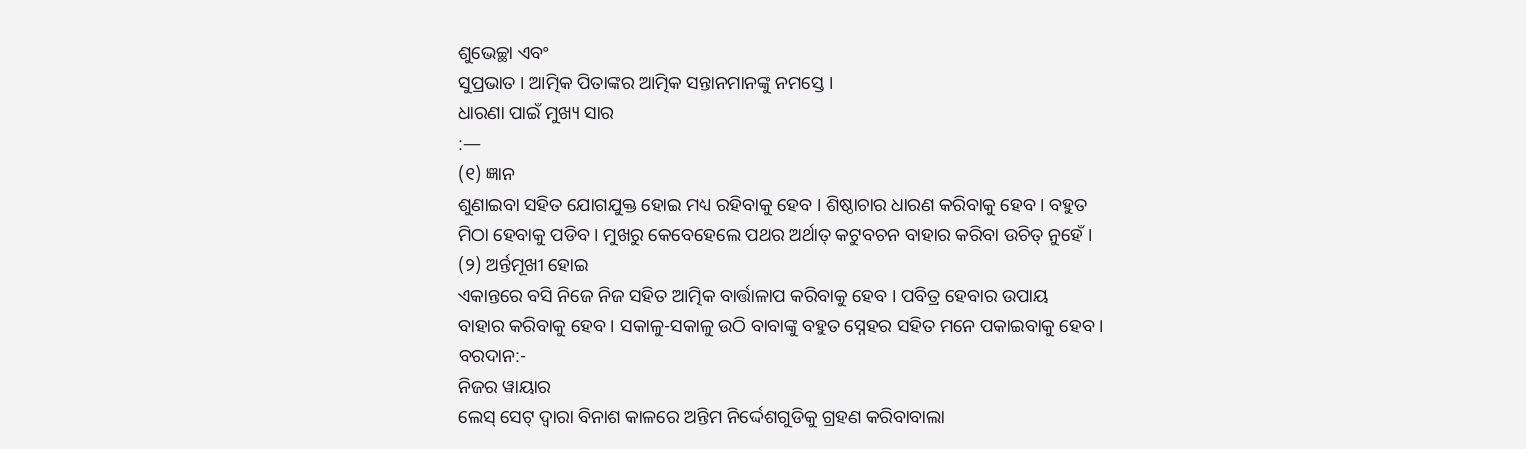ଶୁଭେଚ୍ଛା ଏବଂ
ସୁପ୍ରଭାତ । ଆତ୍ମିକ ପିତାଙ୍କର ଆତ୍ମିକ ସନ୍ତାନମାନଙ୍କୁ ନମସ୍ତେ ।
ଧାରଣା ପାଇଁ ମୁଖ୍ୟ ସାର
:—
(୧) ଜ୍ଞାନ
ଶୁଣାଇବା ସହିତ ଯୋଗଯୁକ୍ତ ହୋଇ ମଧ୍ୟ ରହିବାକୁ ହେବ । ଶିଷ୍ଠାଚାର ଧାରଣ କରିବାକୁ ହେବ । ବହୁତ
ମିଠା ହେବାକୁ ପଡିବ । ମୁଖରୁ କେବେହେଲେ ପଥର ଅର୍ଥାତ୍ କଟୁବଚନ ବାହାର କରିବା ଉଚିତ୍ ନୁହେଁ ।
(୨) ଅର୍ନ୍ତମୂଖୀ ହୋଇ
ଏକାନ୍ତରେ ବସି ନିଜେ ନିଜ ସହିତ ଆତ୍ମିକ ବାର୍ତ୍ତାଳାପ କରିବାକୁ ହେବ । ପବିତ୍ର ହେବାର ଉପାୟ
ବାହାର କରିବାକୁ ହେବ । ସକାଳୁ-ସକାଳୁ ଉଠି ବାବାଙ୍କୁ ବହୁତ ସ୍ନେହର ସହିତ ମନେ ପକାଇବାକୁ ହେବ ।
ବରଦାନ:-
ନିଜର ୱାୟାର
ଲେସ୍ ସେଟ୍ ଦ୍ୱାରା ବିନାଶ କାଳରେ ଅନ୍ତିମ ନିର୍ଦ୍ଦେଶଗୁଡିକୁ ଗ୍ରହଣ କରିବାବାଲା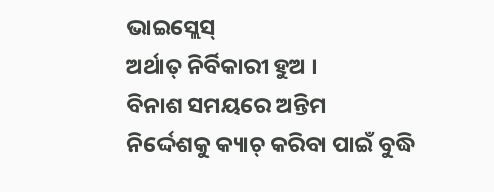ଭାଇସ୍ଲେସ୍
ଅର୍ଥାତ୍ ନିର୍ବିକାରୀ ହୁଅ ।
ବିନାଶ ସମୟରେ ଅନ୍ତିମ
ନିର୍ଦ୍ଦେଶକୁ କ୍ୟାଚ୍ କରିବା ପାଇଁ ବୁଦ୍ଧି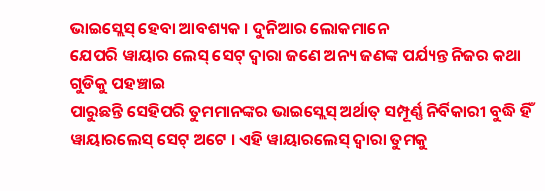ଭାଇସ୍ଲେସ୍ ହେବା ଆବଶ୍ୟକ । ଦୁନିଆର ଲୋକମାନେ
ଯେପରି ୱାୟାର ଲେସ୍ ସେଟ୍ ଦ୍ୱାରା ଜଣେ ଅନ୍ୟ ଜଣଙ୍କ ପର୍ଯ୍ୟନ୍ତ ନିଜର କଥା ଗୁଡିକୁ ପହଞ୍ଚାଇ
ପାରୁଛନ୍ତି ସେହିପରି ତୁମମାନଙ୍କର ଭାଇସ୍ଲେସ୍ ଅର୍ଥାତ୍ ସମ୍ପୂର୍ଣ୍ଣ ନିର୍ବିକାରୀ ବୁଦ୍ଧି ହିଁ
ୱାୟାରଲେସ୍ ସେଟ୍ ଅଟେ । ଏହି ୱାୟାରଲେସ୍ ଦ୍ୱାରା ତୁମକୁ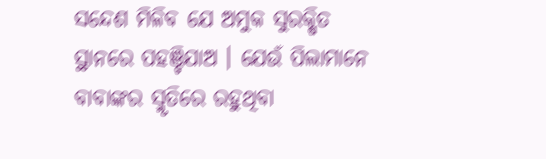ସନ୍ଦେଶ ମିଳିବ ଯେ ଅମୁକ ସୁରକ୍ଷିତ
ସ୍ଥାନରେ ପହଞ୍ଚିଯାଅ । ଯେଉଁ ପିଲାମାନେ ବାବାଙ୍କର ସ୍ମୃତିରେ ରହୁଥିବା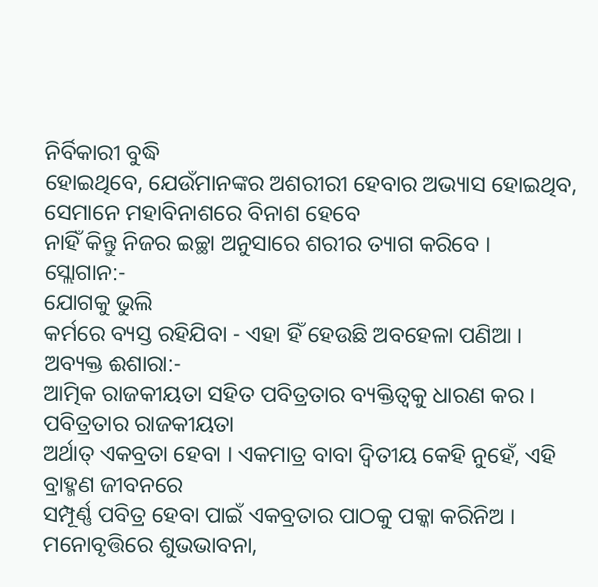ନିର୍ବିକାରୀ ବୁଦ୍ଧି
ହୋଇଥିବେ, ଯେଉଁମାନଙ୍କର ଅଶରୀରୀ ହେବାର ଅଭ୍ୟାସ ହୋଇଥିବ, ସେମାନେ ମହାବିନାଶରେ ବିନାଶ ହେବେ
ନାହିଁ କିନ୍ତୁ ନିଜର ଇଚ୍ଛା ଅନୁସାରେ ଶରୀର ତ୍ୟାଗ କରିବେ ।
ସ୍ଲୋଗାନ:-
ଯୋଗକୁ ଭୁଲି
କର୍ମରେ ବ୍ୟସ୍ତ ରହିଯିବା - ଏହା ହିଁ ହେଉଛି ଅବହେଳା ପଣିଆ ।
ଅବ୍ୟକ୍ତ ଈଶାରା:-
ଆତ୍ମିକ ରାଜକୀୟତା ସହିତ ପବିତ୍ରତାର ବ୍ୟକ୍ତିତ୍ୱକୁ ଧାରଣ କର ।
ପବିତ୍ରତାର ରାଜକୀୟତା
ଅର୍ଥାତ୍ ଏକବ୍ରତା ହେବା । ଏକମାତ୍ର ବାବା ଦ୍ୱିତୀୟ କେହି ନୁହେଁ, ଏହି ବ୍ରାହ୍ମଣ ଜୀବନରେ
ସମ୍ପୂର୍ଣ୍ଣ ପବିତ୍ର ହେବା ପାଇଁ ଏକବ୍ରତାର ପାଠକୁ ପକ୍କା କରିନିଅ । ମନୋବୃତ୍ତିରେ ଶୁଭଭାବନା,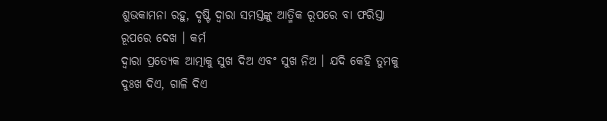ଶୁଭକାମନା ରହୁ, ଦୃଷ୍ଟି ଦ୍ୱାରା ସମସ୍ତଙ୍କୁ ଆତ୍ମିକ ରୂପରେ ବା ଫରିସ୍ତା ରୂପରେ ଦେଖ । କର୍ମ
ଦ୍ୱାରା ପ୍ରତ୍ୟେକ ଆତ୍ମାକୁ ସୁଖ ଦିଅ ଏବଂ ସୁଖ ନିଅ । ଯଦି କେହି ତୁମକୁ ଦୁଃଖ ଦିଏ, ଗାଳି ଦିଏ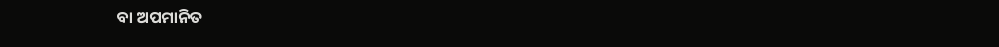ବା ଅପମାନିତ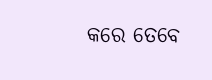କରେ ତେବେ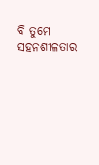ବି ତୁମେ ସହନଶୀଳତାର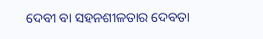ଦେବୀ ବା ସହନଶୀଳତାର ଦେବତା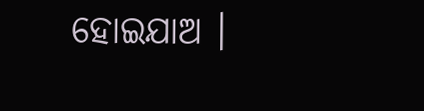ହୋଇଯାଅ ।